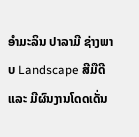ອຳມະລິນ ປາລາມີ ຊ່າງພາບ Landscape ສີມືດີ ແລະ ມີຜົນງານໂດດເດັ່ນ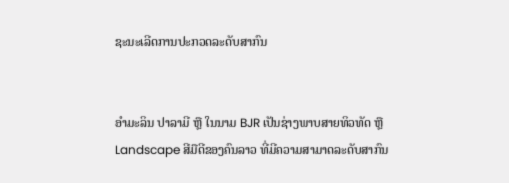ຊະນະເລີດການປະກວດລະດັບສາກົນ


ອຳມະລິນ ປາລາມີ ຫຼື ໃນນາມ BJR ເປັນຊ່າງພາບສາຍທິວທັດ ຫຼື Landscape ສີມືດີຂອງຄົນລາວ ທີ່ມີຄວາມສາມາດລະດັບສາກົນ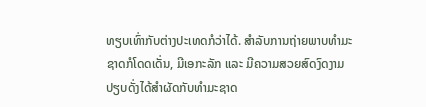ທຽບເທົ່າກັບຕ່າງປະເທດກໍວ່າໄດ້. ສຳລັບການຖ່າຍພາບທຳມະຊາດກໍໂດດເດັ່ນ, ມີເອກະລັກ ແລະ ມີຄວາມສວຍສົດງົດງາມ ປຽບດັ່ງໄດ້ສຳຜັດກັບທຳມະຊາດ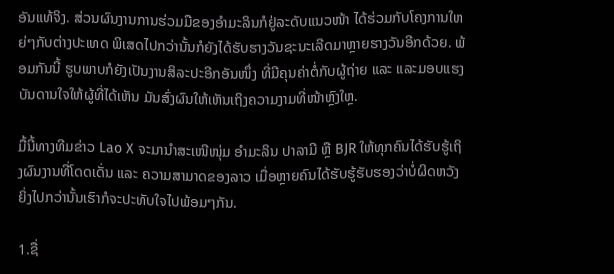ອັນແທ້ຈິງ. ສ່ວນຜົນງານການຮ່ວມມືຂອງອຳມະລິນກໍຢູ່ລະດັບແນວໜ້າ ໄດ້ຮ່ວມກັບໂຄງການໃຫຍ່ໆກັບຕ່າງປະເທດ ພິເສດໄປກວ່ານັ້ນກໍຍັງໄດ້ຮັບຮາງວັນຊະນະເລີດມາຫຼາຍຮາງວັນອີກດ້ວຍ. ພ້ອມກັນນີ້ ຮູບພາບກໍຍັງເປັນງານສິລະປະອີກອັນໜຶ່ງ ທີ່ມີຄຸນຄ່າຕໍ່ກັບຜູ້ຖ່າຍ ແລະ ແລະມອບແຮງບັນດານໃຈໃຫ້ຜູ້ທີ່ໄດ້ເຫັນ ມັນສົ່ງຜົນໃຫ້ເຫັນເຖິງຄວາມງາມທີ່ໜ້າຫຼົງໃຫຼ.

ມື້ນີ້ທາງທີມຂ່າວ Lao X ຈະມານຳສະເໜີໜຸ່ມ ອຳມະລິນ ປາລາມີ ຫຼື BJR ໃຫ້ທຸກຄົນໄດ້ຮັບຮູ້ເຖິງຜົນງານທີ່ໂດດເດັ່ນ ແລະ ຄວາມສາມາດຂອງລາວ ເມື່ອຫຼາຍຄົນໄດ້ຮັບຮູ້ຮັບຮອງວ່າບໍ່ຜິດຫວັງ ຍິ່ງໄປກວ່ານັ້ນເຮົາກໍຈະປະທັບໃຈໄປພ້ອມໆກັນ.

1.ຊື່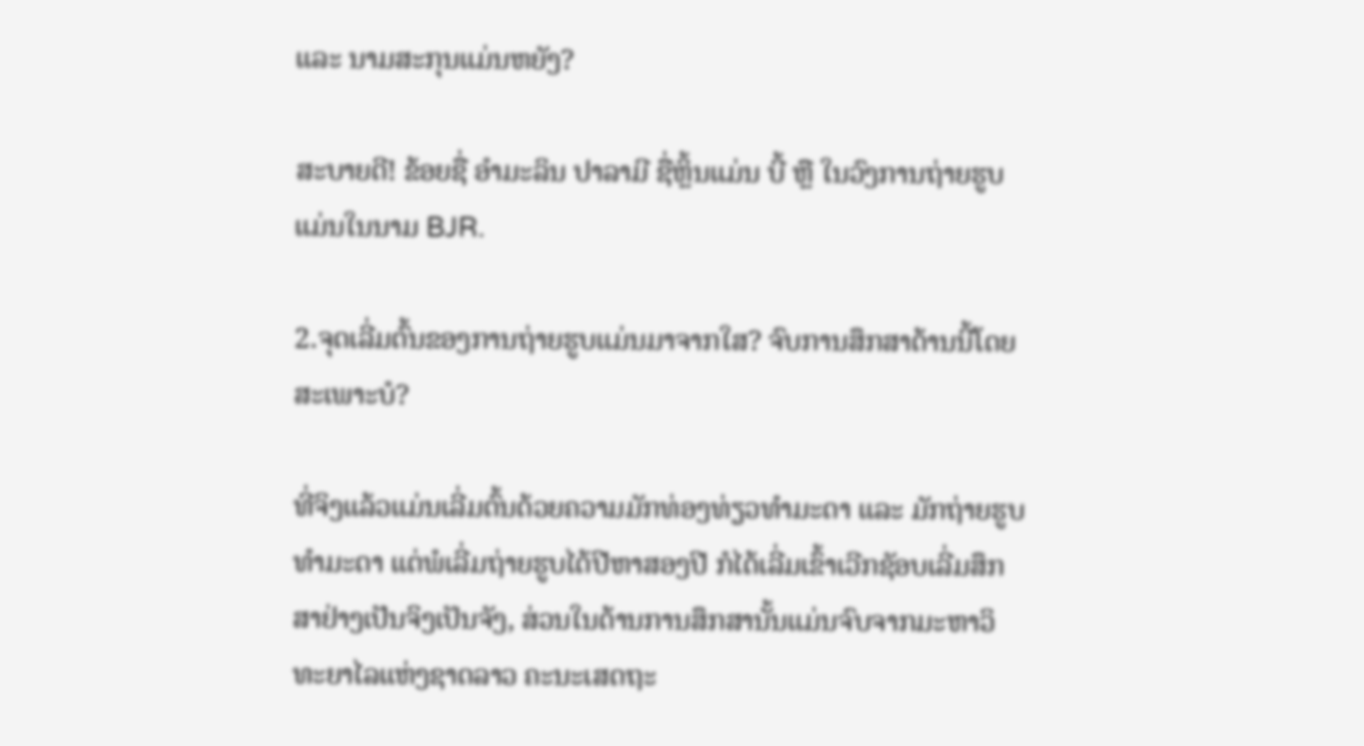ແລະ ນາມສະກຸນແມ່ນຫຍັງ?

ສະບາຍດີ! ຂ້ອຍຊື່ ອຳມະລິນ ປາລາມີ ຊື່ຫຼິ້ນແມ່ນ ບີ້ ຫຼື ໃນວົງການຖ່າຍຮູບແມ່ນໃນນາມ BJR.

2.ຈຸດເລີ່ມຕົ້ນຂອງການຖ່າຍຮູບແມ່ນມາຈາກໃສ? ຈົບການສຶກສາດ້ານນີ້ໂດຍສະເພາະບໍ?

ທີ່ຈິງແລ້ວແມ່ນເລີ່ມຕົ້ນດ້ວຍຄວາມມັກທ່ອງທ່ຽວທຳມະດາ ແລະ ມັກຖ່າຍຮູບທຳມະດາ ແຕ່ພໍເລີ່ມຖ່າຍຮູບໄດ້ປີຫາສອງປີ ກໍໄດ້ເລີ່ມເຂົ້າເວີກຊັອບເລີ່ມສຶກສາຢ່າງເປັນຈິງເປັນຈັງ, ສ່ວນໃນດ້ານການສຶກສານັ້ນແມ່ນຈົບຈາກມະຫາວິທະຍາໄລແຫ່ງຊາດລາວ ຄະນະເສດຖະ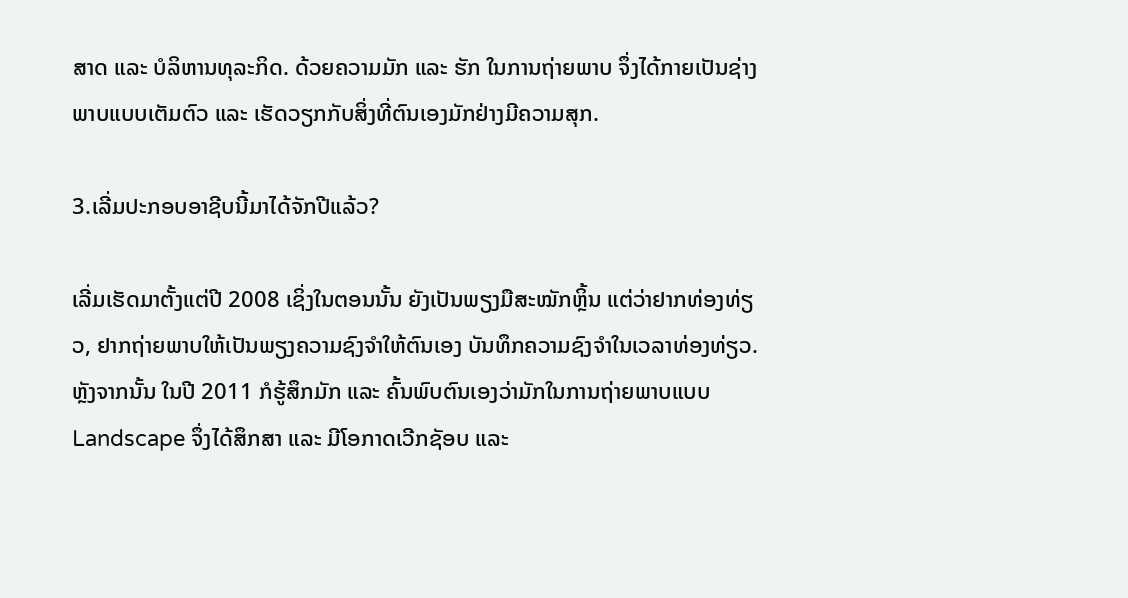ສາດ ແລະ ບໍລິຫານທຸລະກິດ. ດ້ວຍຄວາມມັກ ແລະ ຮັກ ໃນການຖ່າຍພາບ ຈຶ່ງໄດ້ກາຍເປັນຊ່າງພາບແບບເຕັມຕົວ ແລະ ເຮັດວຽກກັບສິ່ງທີ່ຕົນເອງມັກຢ່າງມີຄວາມສຸກ.

3.ເລີ່ມປະກອບອາຊີບນີ້ມາໄດ້ຈັກປີແລ້ວ?

ເລີ່ມເຮັດມາຕັ້ງແຕ່ປີ 2008 ເຊິ່ງໃນຕອນນັ້ນ ຍັງເປັນພຽງມືສະໝັກຫຼິ້ນ ແຕ່ວ່າຢາກທ່ອງທ່ຽວ, ຢາກຖ່າຍພາບໃຫ້ເປັນພຽງຄວາມຊົງຈຳໃຫ້ຕົນເອງ ບັນທຶກຄວາມຊົງຈຳໃນເວລາທ່ອງທ່ຽວ. ຫຼັງຈາກນັ້ນ ໃນປີ 2011 ກໍຮູ້ສຶກມັກ ແລະ ຄົ້ນພົບຕົນເອງວ່າມັກໃນການຖ່າຍພາບແບບ Landscape ຈຶ່ງໄດ້ສຶກສາ ແລະ ມີໂອກາດເວີກຊັອບ ແລະ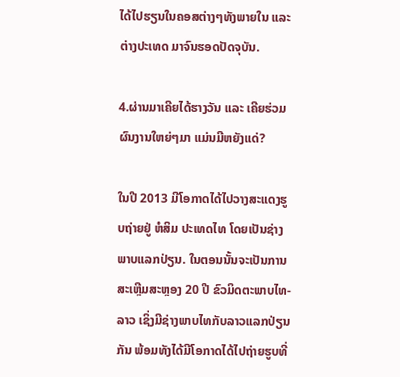ໄດ້ໄປຮຽນໃນຄອສຕ່າງໆທັງພາຍໃນ ແລະ ຕ່າງປະເທດ ມາຈົນຮອດປັດຈຸບັນ.

4.ຜ່ານມາເຄີຍໄດ້ຮາງວັນ ແລະ ເຄີຍຮ່ວມຜົນງານໃຫຍ່ໆມາ ແມ່ນມີຫຍັງແດ່?

ໃນປີ 2013 ມີໂອກາດໄດ້ໄປວາງສະແດງຮູບຖ່າຍຢູ່ ຫໍສິມ ປະເທດໄທ ໂດຍເປັນຊ່າງພາບແລກປ່ຽນ. ໃນຕອນນັ້ນຈະເປັນການສະເຫຼີມສະຫຼອງ 20 ປີ ຂົວມິດຕະພາບໄທ-ລາວ ເຊິ່ງມີຊ່າງພາບໄທກັບລາວແລກປ່ຽນກັນ ພ້ອມທັງໄດ້ມີໂອກາດໄດ້ໄປຖ່າຍຮູບທີ່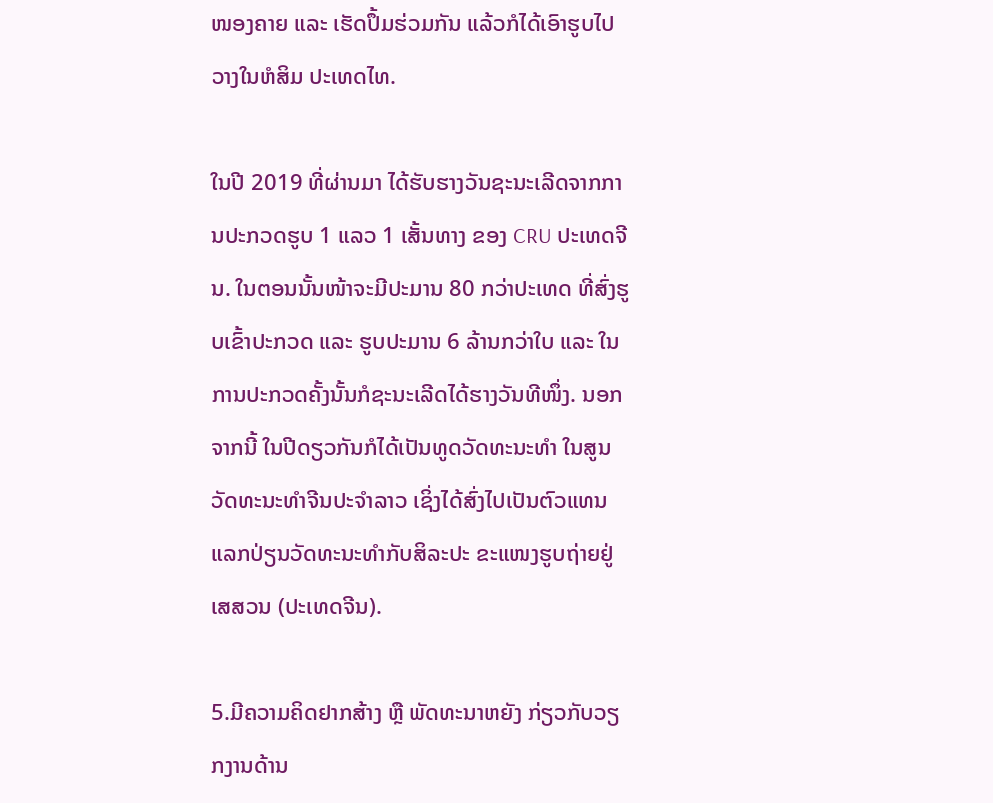ໜອງຄາຍ ແລະ ເຮັດປຶ້ມຮ່ວມກັນ ແລ້ວກໍໄດ້ເອົາຮູບໄປວາງໃນຫໍສິມ ປະເທດໄທ.

ໃນປີ 2019 ທີ່ຜ່ານມາ ໄດ້ຮັບຮາງວັນຊະນະເລີດຈາກການປະກວດຮູບ 1 ແລວ 1 ເສັ້ນທາງ ຂອງ CRU ປະເທດຈີນ. ໃນຕອນນັ້ນໜ້າຈະມີປະມານ 80 ກວ່າປະເທດ ທີ່ສົ່ງຮູບເຂົ້າປະກວດ ແລະ ຮູບປະມານ 6 ລ້ານກວ່າໃບ ແລະ ໃນການປະກວດຄັ້ງນັ້ນກໍຊະນະເລີດໄດ້ຮາງວັນທີໜຶ່ງ. ນອກຈາກນີ້ ໃນປີດຽວກັນກໍໄດ້ເປັນທູດວັດທະນະທຳ ໃນສູນວັດທະນະທຳຈີນປະຈຳລາວ ເຊິ່ງໄດ້ສົ່ງໄປເປັນຕົວແທນແລກປ່ຽນວັດທະນະທຳກັບສິລະປະ ຂະແໜງຮູບຖ່າຍຢູ່ ເສສວນ (ປະເທດຈີນ).

5.ມີຄວາມຄິດຢາກສ້າງ ຫຼື ພັດທະນາຫຍັງ ກ່ຽວກັບວຽກງານດ້ານ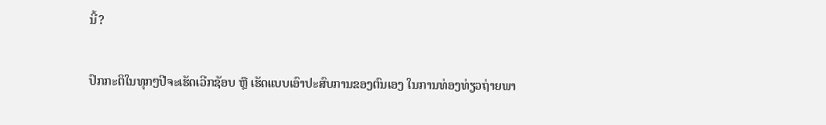ນີ້?

ປົກກະຕິໃນທຸກໆປີຈະເຮັດເວີກຊັອບ ຫຼື ເຮັດແບບເອົາປະສົບການຂອງຕົນເອງ ໃນການທ່ອງທ່ຽວຖ່າຍພາ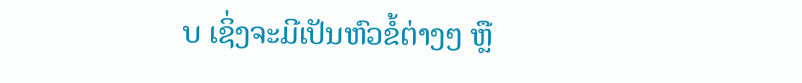ບ ເຊິ່ງຈະມີເປັນຫົວຂໍ້ຕ່າງໆ ຫຼື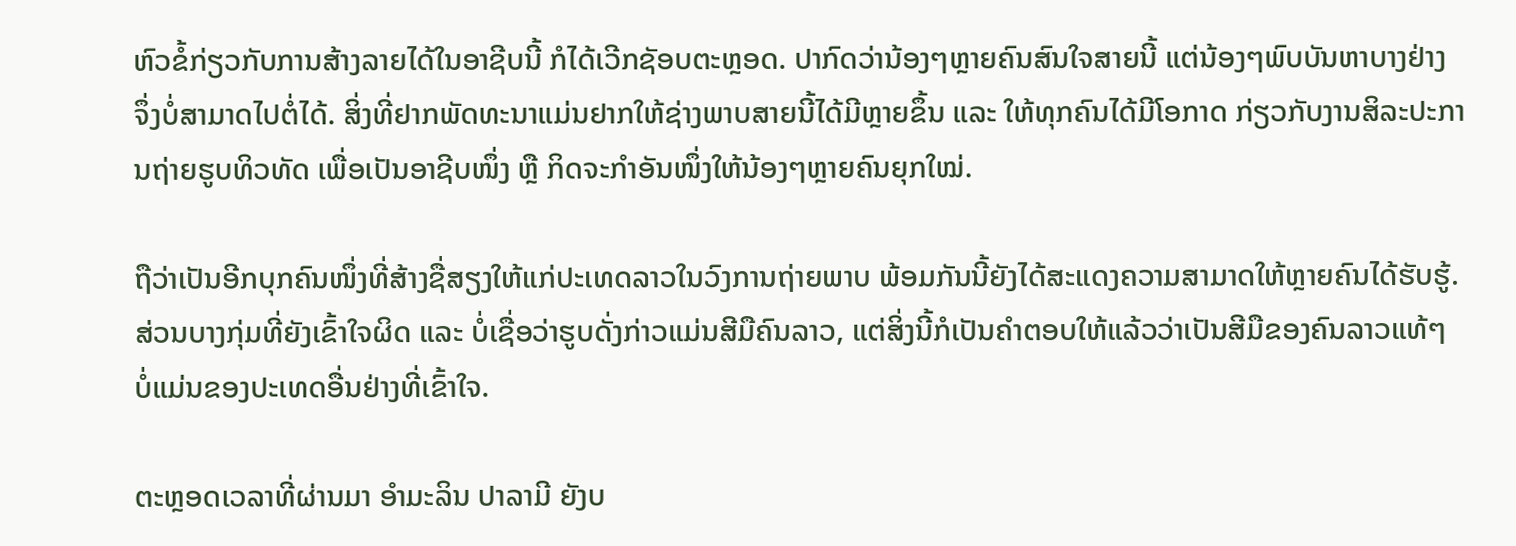ຫົວຂໍ້ກ່ຽວກັບການສ້າງລາຍໄດ້ໃນອາຊີບນີ້ ກໍໄດ້ເວີກຊັອບຕະຫຼອດ. ປາກົດວ່ານ້ອງໆຫຼາຍຄົນສົນໃຈສາຍນີ້ ແຕ່ນ້ອງໆພົບບັນຫາບາງຢ່າງ ຈຶ່ງບໍ່ສາມາດໄປຕໍ່ໄດ້. ສິ່ງທີ່ຢາກພັດທະນາແມ່ນຢາກໃຫ້ຊ່າງພາບສາຍນີ້ໄດ້ມີຫຼາຍຂຶ້ນ ແລະ ໃຫ້ທຸກຄົນໄດ້ມີໂອກາດ ກ່ຽວກັບງານສິລະປະການຖ່າຍຮູບທິວທັດ ເພື່ອເປັນອາຊີບໜຶ່ງ ຫຼື ກິດຈະກຳອັນໜຶ່ງໃຫ້ນ້ອງໆຫຼາຍຄົນຍຸກໃໝ່.

ຖືວ່າເປັນອີກບຸກຄົນໜຶ່ງທີ່ສ້າງຊື່ສຽງໃຫ້ແກ່ປະເທດລາວໃນວົງການຖ່າຍພາບ ພ້ອມກັນນີ້ຍັງໄດ້ສະແດງຄວາມສາມາດໃຫ້ຫຼາຍຄົນໄດ້ຮັບຮູ້. ສ່ວນບາງກຸ່ມທີ່ຍັງເຂົ້າໃຈຜິດ ແລະ ບໍ່ເຊື່ອວ່າຮູບດັ່ງກ່າວແມ່ນສີມືຄົນລາວ, ແຕ່ສິ່ງນີ້ກໍເປັນຄຳຕອບໃຫ້ແລ້ວວ່າເປັນສີມືຂອງຄົນລາວແທ້ໆ ບໍ່ແມ່ນຂອງປະເທດອື່ນຢ່າງທີ່ເຂົ້າໃຈ.

ຕະຫຼອດເວລາທີ່ຜ່ານມາ ອຳມະລິນ ປາລາມີ ຍັງບ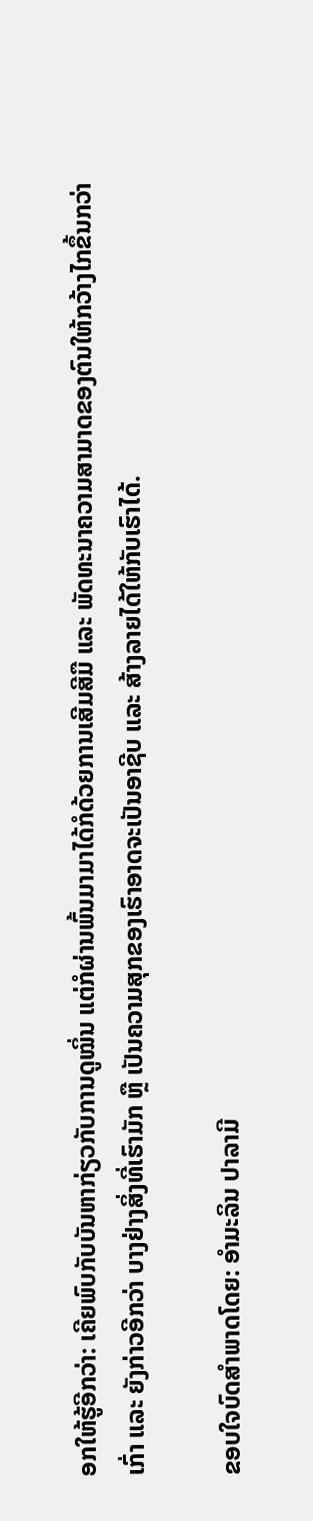ອກໃຫ້ຮູ້ອີກວ່າ: ເຄີຍພົບກັບບັນຫາກ່ຽວກັບການດູໝິ່ນ ແຕ່ກໍຜ່ານພົ້ນມາມາໄດ້ກໍດ້ວຍການເສີມສີມື ແລະ ພັດທະນາຄວາມສາມາດຂອງຕົນໃຫ້ກວ້າງໄກຂຶ້ນກວ່າເກົ່າ ແລະ ຍັງກ່າວອີກວ່າ ບາງຢ່າງສິ່ງທີ່ເຮົາມັກ ຫຼື ເປັນຄວາມສຸກຂອງເຮົາອາດຈະເປັນອາຊີບ ແລະ ສ້າງລາຍໄດ້ໃຫ້ກັບເຮົາໄດ້.

ຂອບໃຈບົດສຳພາດໂດຍ: ອຳມະລິນ ປາລາມີ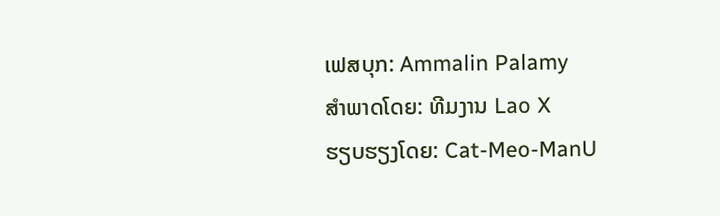ເຟສບຸກ: Ammalin Palamy
ສຳພາດໂດຍ: ທີມງານ Lao X
ຮຽບຮຽງໂດຍ: Cat-Meo-ManU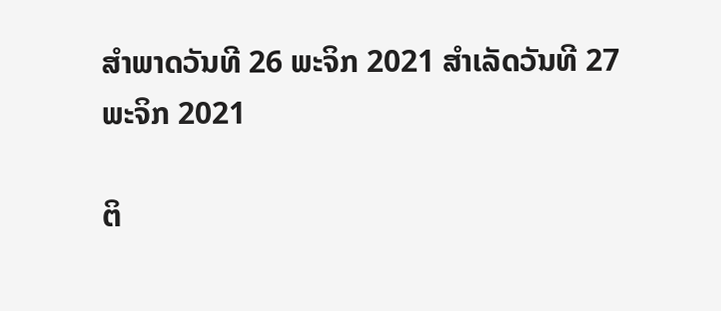ສຳພາດວັນທີ 26 ພະຈິກ 2021 ສຳເລັດວັນທີ 27 ພະຈິກ 2021

ຕິ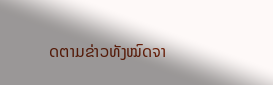ດຕາມຂ່າວທັງໝົດຈາ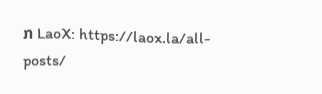ກ LaoX: https://laox.la/all-posts/